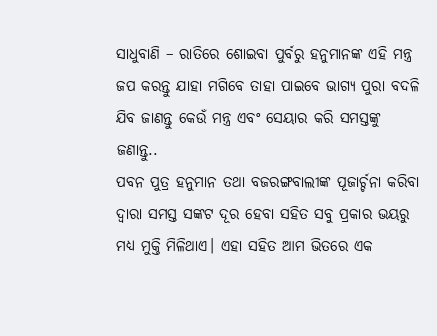ସାଧୁବାଣି – ରାତିରେ ଶୋଇବା ପୁର୍ବରୁ ହନୁମାନଙ୍କ ଏହି ମନ୍ତ୍ର ଜପ କରନ୍ତୁ ଯାହା ମଗିବେ ତାହା ପାଇବେ ଭାଗ୍ୟ ପୁରା ବଦଳି ଯିବ ଜାଣନ୍ତୁ କେଉଁ ମନ୍ତ୍ର ଏବଂ ସେୟାର କରି ସମସ୍ତଙ୍କୁ ଜଣାନ୍ତୁ..
ପବନ ପୁତ୍ର ହନୁମାନ ତଥା ବଜରଙ୍ଗବାଲୀଙ୍କ ପୂଜାର୍ଚ୍ଚନା କରିବା ଦ୍ବାରା ସମସ୍ତ ସଙ୍କଟ ଦୂର ହେବା ସହିତ ସବୁ ପ୍ରକାର ଭୟରୁ ମଧ୍ୟ ମୁକ୍ତି ମିଳିଥାଏ। ଏହା ସହିତ ଆମ ଭିତରେ ଏକ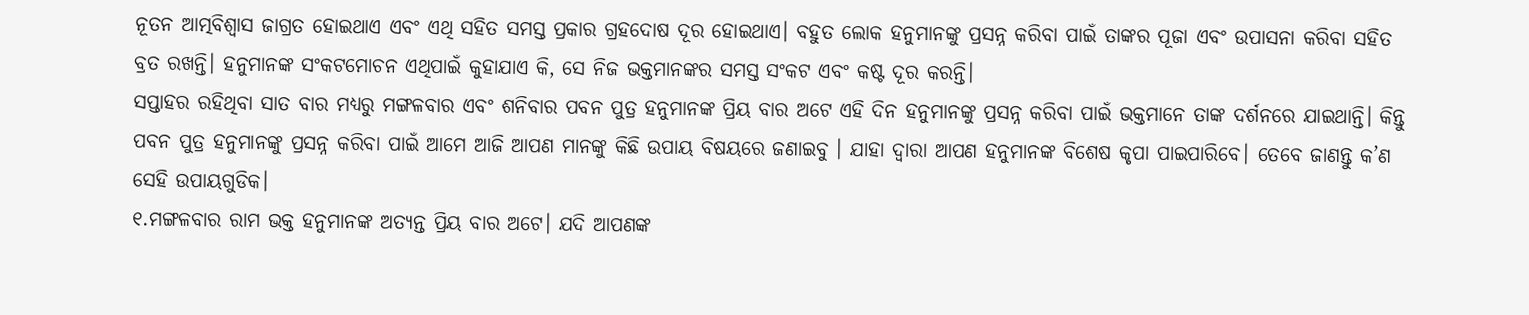ନୂତନ ଆତ୍ମବିଶ୍ବାସ ଜାଗ୍ରତ ହୋଇଥାଏ ଏବଂ ଏଥି ସହିତ ସମସ୍ତ ପ୍ରକାର ଗ୍ରହଦୋଷ ଦୂର ହୋଇଥାଏ। ବହୁତ ଲୋକ ହନୁମାନଙ୍କୁ ପ୍ରସନ୍ନ କରିବା ପାଇଁ ତାଙ୍କର ପୂଜା ଏବଂ ଉପାସନା କରିବା ସହିତ ବ୍ରତ ରଖନ୍ତି। ହନୁମାନଙ୍କ ସଂକଟମୋଚନ ଏଥିପାଇଁ କୁହାଯାଏ କି, ସେ ନିଜ ଭକ୍ତମାନଙ୍କର ସମସ୍ତ ସଂକଟ ଏବଂ କଷ୍ଟ ଦୂର କରନ୍ତି।
ସପ୍ତାହର ରହିଥିବା ସାତ ବାର ମଧ୍ୟରୁ ମଙ୍ଗଳବାର ଏବଂ ଶନିବାର ପବନ ପୁତ୍ର ହନୁମାନଙ୍କ ପ୍ରିୟ ବାର ଅଟେ ଏହି ଦିନ ହନୁମାନଙ୍କୁ ପ୍ରସନ୍ନ କରିବା ପାଇଁ ଭକ୍ତମାନେ ତାଙ୍କ ଦର୍ଶନରେ ଯାଇଥାନ୍ତି। କିନ୍ତୁ ପବନ ପୁତ୍ର ହନୁମାନଙ୍କୁ ପ୍ରସନ୍ନ କରିବା ପାଇଁ ଆମେ ଆଜି ଆପଣ ମାନଙ୍କୁ କିଛି ଉପାୟ ବିଷୟରେ ଜଣାଇବୁ । ଯାହା ଦ୍ଵାରା ଆପଣ ହନୁମାନଙ୍କ ବିଶେଷ କୃପା ପାଇପାରିବେ। ତେବେ ଜାଣନ୍ତୁ କ’ଣ ସେହି ଉପାୟଗୁଡିକ।
୧.ମଙ୍ଗଳବାର ରାମ ଭକ୍ତ ହନୁମାନଙ୍କ ଅତ୍ୟନ୍ତ ପ୍ରିୟ ବାର ଅଟେ। ଯଦି ଆପଣଙ୍କ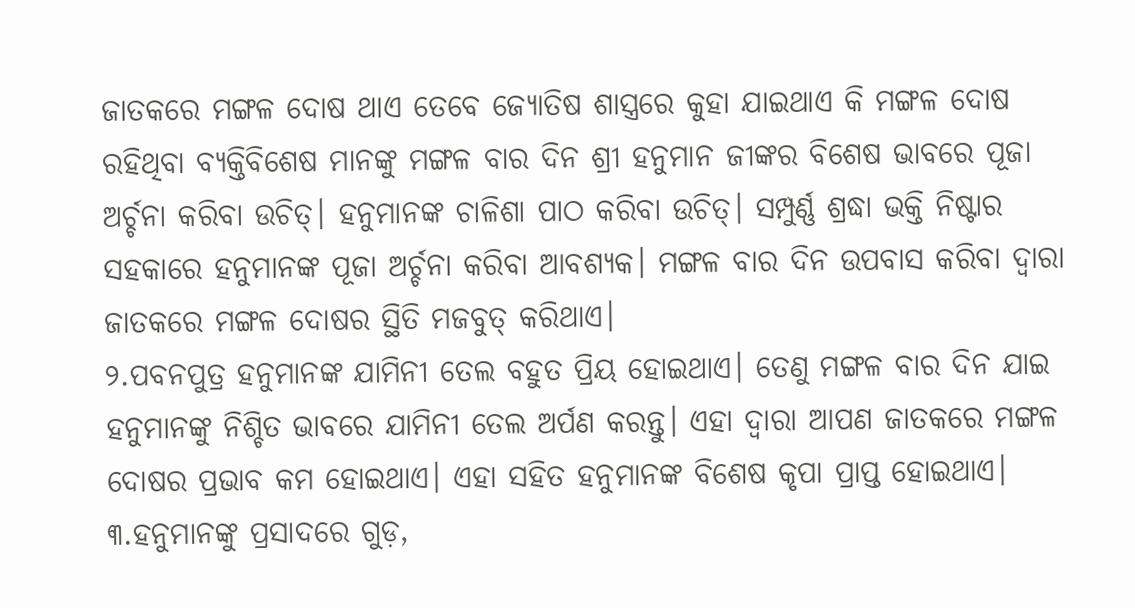ଜାତକରେ ମଙ୍ଗଳ ଦୋଷ ଥାଏ ତେବେ ଜ୍ୟୋତିଷ ଶାସ୍ତ୍ରରେ କୁହା ଯାଇଥାଏ କି ମଙ୍ଗଳ ଦୋଷ ରହିଥିବା ବ୍ୟକ୍ତିବିଶେଷ ମାନଙ୍କୁ ମଙ୍ଗଳ ବାର ଦିନ ଶ୍ରୀ ହନୁମାନ ଜୀଙ୍କର ବିଶେଷ ଭାବରେ ପୂଜା ଅର୍ଚ୍ଚନା କରିବା ଉଚିତ୍। ହନୁମାନଙ୍କ ଚାଳିଶା ପାଠ କରିବା ଉଚିତ୍। ସମ୍ପୁର୍ଣ୍ଣ ଶ୍ରଦ୍ଧା ଭକ୍ତି ନିଷ୍ଟାର ସହକାରେ ହନୁମାନଙ୍କ ପୂଜା ଅର୍ଚ୍ଚନା କରିବା ଆବଶ୍ୟକ। ମଙ୍ଗଳ ବାର ଦିନ ଉପବାସ କରିବା ଦ୍ୱାରା ଜାତକରେ ମଙ୍ଗଳ ଦୋଷର ସ୍ଥିତି ମଜବୁତ୍ କରିଥାଏ।
୨.ପବନପୁତ୍ର ହନୁମାନଙ୍କ ଯାମିନୀ ତେଲ ବହୁତ ପ୍ରିୟ ହୋଇଥାଏ। ତେଣୁ ମଙ୍ଗଳ ବାର ଦିନ ଯାଇ ହନୁମାନଙ୍କୁ ନିଶ୍ଚିତ ଭାବରେ ଯାମିନୀ ତେଲ ଅର୍ପଣ କରନ୍ତୁ। ଏହା ଦ୍ବାରା ଆପଣ ଜାତକରେ ମଙ୍ଗଳ ଦୋଷର ପ୍ରଭାବ କମ ହୋଇଥାଏ। ଏହା ସହିତ ହନୁମାନଙ୍କ ବିଶେଷ କୃପା ପ୍ରାପ୍ତ ହୋଇଥାଏ।
୩.ହନୁମାନଙ୍କୁ ପ୍ରସାଦରେ ଗୁଡ଼,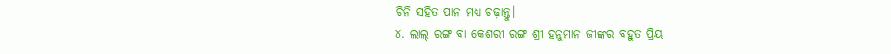ଚିନି ସହିତ ପାନ ମଧ୍ୟ ଚଢ଼ାନ୍ତୁ।
୪. ଲାଲ୍ ରଙ୍ଗ ବା କେଶରୀ ରଙ୍ଗ ଶ୍ରୀ ହନୁମାନ ଜୀଙ୍କର ବହୁତ ପ୍ରିୟ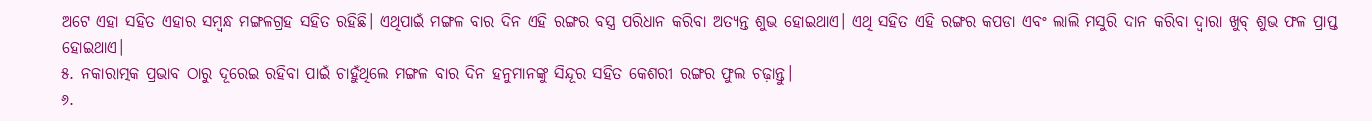ଅଟେ ଏହା ସହିତ ଏହାର ସମ୍ବନ୍ଧ ମଙ୍ଗଳଗ୍ରହ ସହିତ ରହିଛି। ଏଥିପାଇଁ ମଙ୍ଗଳ ବାର ଦିନ ଏହି ରଙ୍ଗର ବସ୍ତ୍ର ପରିଧାନ କରିବା ଅତ୍ୟନ୍ତ ଶୁଭ ହୋଇଥାଏ। ଏଥି ସହିତ ଏହି ରଙ୍ଗର କପଡା ଏବଂ ଲାଲି ମସୁରି ଦାନ କରିବା ଦ୍ୱାରା ଖୁବ୍ ଶୁଭ ଫଳ ପ୍ରାପ୍ତ ହୋଇଥାଏ।
୫. ନକାରାତ୍ମକ ପ୍ରଭାବ ଠାରୁ ଦୂରେଇ ରହିବା ପାଇଁ ଚାହୁଁଥିଲେ ମଙ୍ଗଳ ବାର ଦିନ ହନୁମାନଙ୍କୁ ସିନ୍ଦୂର ସହିତ କେଶରୀ ରଙ୍ଗର ଫୁଲ ଚଢ଼ାନ୍ତୁ।
୬.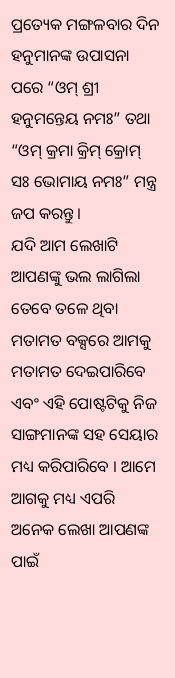ପ୍ରତ୍ୟେକ ମଙ୍ଗଳବାର ଦିନ ହନୁମାନଙ୍କ ଉପାସନା ପରେ “ଓମ୍ ଶ୍ରୀ ହନୁମନ୍ତେୟ ନମଃ” ତଥା “ଓମ୍ କ୍ରମା କ୍ରିମ୍ କ୍ରୋମ୍ ସଃ ଭୋମାୟ ନମଃ” ମନ୍ତ୍ର ଜପ କରନ୍ତୁ।
ଯଦି ଆମ ଲେଖାଟି ଆପଣଙ୍କୁ ଭଲ ଲାଗିଲା ତେବେ ତଳେ ଥିବା ମତାମତ ବକ୍ସରେ ଆମକୁ ମତାମତ ଦେଇପାରିବେ ଏବଂ ଏହି ପୋଷ୍ଟଟିକୁ ନିଜ ସାଙ୍ଗମାନଙ୍କ ସହ ସେୟାର ମଧ୍ୟ କରିପାରିବେ । ଆମେ ଆଗକୁ ମଧ୍ୟ ଏପରି ଅନେକ ଲେଖା ଆପଣଙ୍କ ପାଇଁ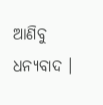ଆଣିବୁ ଧନ୍ୟବାଦ ।